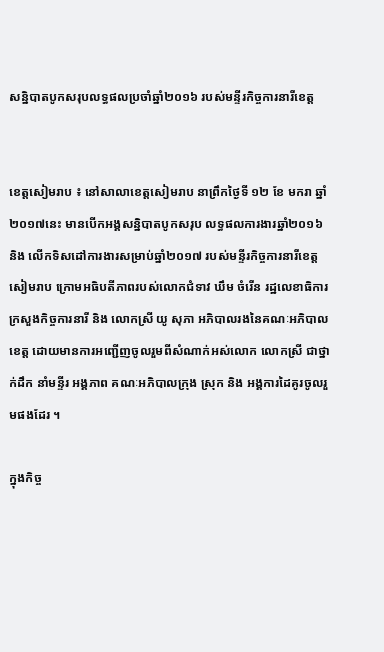សន្និបាតបូកសរុបលទ្ធផលប្រចាំឆ្នាំ២០១៦ របស់មន្ទីរកិច្ចការនារីខេត្ត


ខេត្តសៀមរាប ៖ នៅសាលាខេត្តសៀមរាប នាព្រឹកថ្ងៃទី ១២ ខែ មករា ឆ្នាំ២០១៧នេះ មានបើកអង្គសន្និបាតបូកសរុប លទ្ធផលការងារឆ្នាំ២០១៦ និង លើកទិសដៅការងារសម្រាប់ឆ្នាំ២០១៧ របស់មន្ទីរកិច្ចការនារីខេត្ត សៀមរាប ក្រោមអធិបតីភាពរបស់លោកជំទាវ ឃឹម ចំរើន រដ្ឋលេខាធិការក្រសួងកិច្ចការនារី និង លោកស្រី យូ សុភា អភិបាលរងនៃគណៈអភិបាលខេត្ត ដោយមានការអញ្ជើញចូលរួមពីសំណាក់អស់លោក លោកស្រី ជាថ្នាក់ដឹក នាំមន្ទីរ អង្គភាព គណៈអភិបាលក្រុង ស្រុក និង អង្គការដៃគូរចូលរួមផងដែរ ។

ក្នុងកិច្ច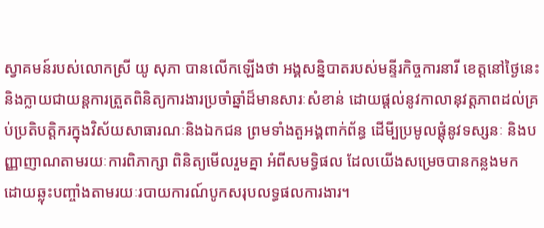ស្វាគមន៍របស់លោកស្រី យូ សុភា បានលើកឡើងថា អង្គសន្និបាតរបស់មន្ទីរកិច្ចការនារី ខេត្តនៅថ្ងៃនេះ និងក្លាយជាយន្តការត្រួតពិនិត្យការងារប្រចាំឆ្នាំដ៏មានសារៈសំខាន់ ដោយផ្តល់នូវកាលានុវត្តភាពដល់គ្រប់ប្រតិបត្តិករក្នុងវិស័យសាធារណៈនិងឯកជន ព្រមទាំងតួអង្គពាក់ព័ន្ធ ដើមី្បប្រមូលផ្តុំនូវទស្សនៈ និងបញ្ញាញាណតាមរយៈការពិភាក្សា ពិនិត្យមើលរួមគ្នា អំពីសមទ្ធិផល ដែលយើងសម្រេចបានកន្លងមក ដោយឆ្លុះបញ្ចាំងតាមរយៈរបាយការណ៍បូកសរុបលទ្ធផលការងារ។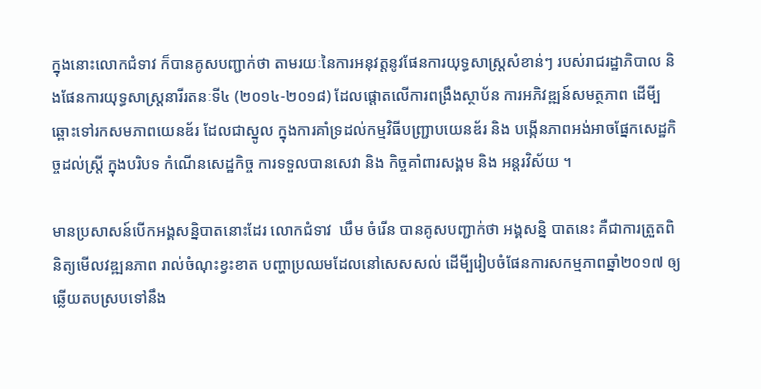ក្នុងនោះលោកជំទាវ ក៏បានគូសបញ្ជាក់ថា តាមរយៈនៃការអនុវត្តនូវផែនការយុទ្ធសាស្ត្រសំខាន់ៗ របស់រាជរដ្ឋាភិបាល និងផែនការយុទ្ធសាស្ត្រនារីរតនៈទី៤ (២០១៤-២០១៨) ដែលផ្តោតលើការពង្រឹងស្ថាប័ន ការអភិវឌ្ឍន៍សមត្ថភាព ដើមី្បឆ្ពោះទៅរកសមភាពយេនឌ័រ ដែលជាស្នូល ក្នុងការគាំទ្រដល់កម្មវិធីបញ្ជ្រាបយេនឌ័រ និង បង្កើនភាពអង់អាចផ្នែកសេដ្ឋកិច្ចដល់ស្រ្តី ក្នុងបរិបទ កំណើនសេដ្ឋកិច្ច ការទទួលបានសេវា និង កិច្ចគាំពារសង្គម និង អន្តរវិស័យ ។

មានប្រសាសន៍បើកអង្គសន្និបាតនោះដែរ លោកជំទាវ  ឃឹម ចំរើន បានគូសបញ្ជាក់ថា អង្គសន្និ បាតនេះ គឺជាការត្រួតពិនិត្យមើលវឌ្ឍនភាព រាល់ចំណុះខ្វះខាត បញ្ហាប្រឈមដែលនៅសេសសល់ ដើមី្បរៀបចំផែនការសកម្មភាពឆ្នាំ២០១៧ ឲ្យឆ្លើយតបស្របទៅនឹង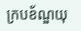ក្របខ័ណ្ឌយុ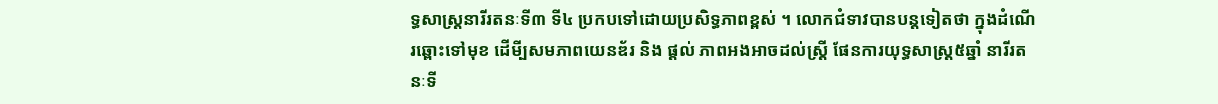ទ្ធសាស្ត្រនារីរតនៈទី៣ ទី៤ ប្រកបទៅដោយប្រសិទ្ធភាពខ្ពស់ ។ លោកជំទាវបានបន្តទៀតថា ក្នុងដំណើរឆ្ពោះទៅមុខ ដើមី្បសមភាពយេនឌ័រ និង ផ្តល់ ភាពអងអាចដល់ស្ត្រី ផែនការយុទ្ធសាស្ត្រ៥ឆ្នាំ នារីរតនៈទី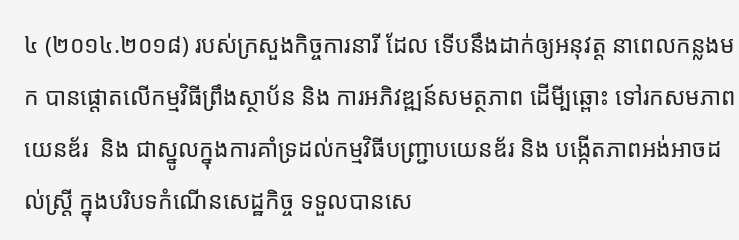៤ (២០១៤.២០១៨) របស់ក្រសួងកិច្ចការនារី ដែល ទើបនឹងដាក់ឲ្យអនុវត្ត នាពេលកន្លងមក បានផ្តោតលើកម្មវិធីព្រឹងស្ថាប័ន និង ការអភិវឌ្ឍន៍សមត្ថភាព ដើមី្បឆ្ពោះ ទៅរកសមភាពយេនឌ័រ  និង ជាស្នូលក្នុងការគាំទ្រដល់កម្មវិធីបញ្ជ្រាបយេនឌ័រ និង បង្កើតភាពអង់អាចដល់ស្ត្រី ក្នុងបរិបទកំណើនសេដ្ឋកិច្ច ទទួលបានសេ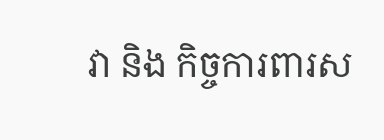វា និង កិច្ចការពារស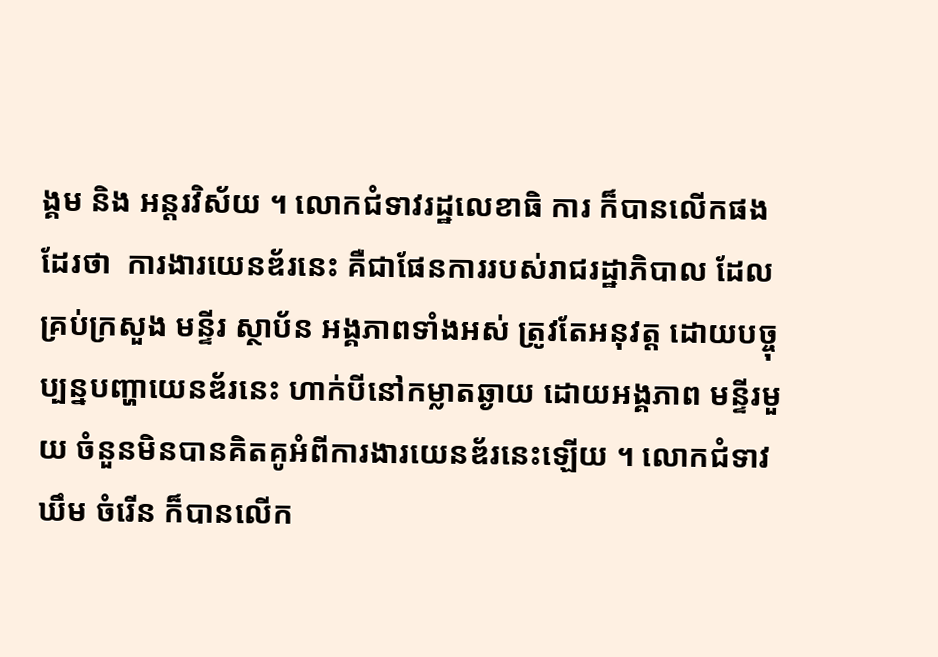ង្គម និង អន្តរវិស័យ ។ លោកជំទាវរដ្ឋលេខាធិ ការ ក៏បានលើកផងដែរថា  ការងារយេនឌ័រនេះ គឺជាផែនការរបស់រាជរដ្ឋាភិបាល ដែលគ្រប់ក្រសួង មន្ទីរ ស្ថាប័ន អង្គភាពទាំងអស់ ត្រូវតែអនុវត្ត ដោយបច្ចុប្បន្នបញ្ហាយេនឌ័រនេះ ហាក់បីនៅកម្លាតឆ្ងាយ ដោយអង្គភាព មន្ទីរមួយ ចំនួនមិនបានគិតគូអំពីការងារយេនឌ័រនេះឡើយ ។ លោកជំទាវ ឃឹម ចំរើន ក៏បានលើក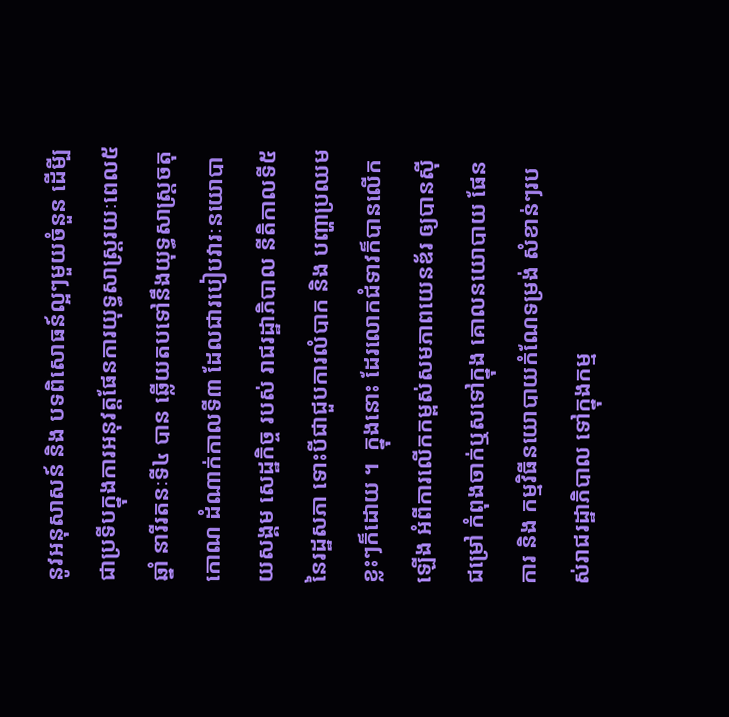នូវអនុសាសន៍ និង បទពិសោធន៍ល្អៗមួយចំនួន ដើមី្បជាប្រទីបក្នុងការអនុវត្តផែនការយុទ្ធសាស្ត្ររយៈពេល៥ឆ្នាំ នារីរតនៈទី៤ បាន ឆ្លើយតបទៅនឹងយុទ្ធសាស្ត្រចតុកោណ ដំណាក់កាលទី៣ ដែលជារបៀបវារៈនយោបាយសង្គម សេដ្ឋកិច្ច របស់ រាជរដ្ឋាភិបាល នីតិកាលទី៥ នៃរដ្ឋសភា ទោះបីជាជួបការលំបាក និង បញ្ហាប្រឈមខ្លះៗក៏ដោយ ។  ក្នុងនោះ ដែរលោកជំទាវក៏បានលើកឡើង អំពីការលើកកម្ពស់សមភាពយេនឌ័រ ឲ្យបានស៊ីជម្រៅ កំពុងចាក់ឬសទៅក្នុង គោលនយោបាយ ផែនការ និង កម្មវិធីនយោបាយកំណែទម្រង់ សំខាន់ៗរបស់រាជរដ្ឋាភិបាល ទៅក្នុងកម្ម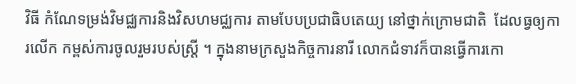វិធី កំណែទម្រង់វិមជ្ឈការនិងវិសហមជ្ឈការ តាមបែបប្រជាធិបតេយ្យ នៅថ្នាក់ក្រោមជាតិ  ដែលធ្វឲ្យការលើក កម្ពស់ការចូលរួមរបស់ស្ត្រី ។ ក្នុងនាមក្រសួងកិច្ចការនារី លោកជំទាវក៏បានធ្វើការកោ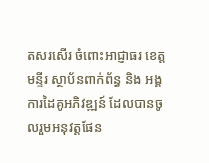តសរសើរ ចំពោះអាជ្ញាធរ ខេត្ត មន្ទីរ ស្ថាប័នពាក់ព័ន្ធ និង អង្គការដៃគូអភិវឌ្ឍន៍ ដែលបានចូលរួមអនុវត្តផែន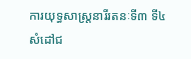ការយុទ្ធសាស្ត្រនារីរតនៈទី៣ ទី៤  សំដៅជ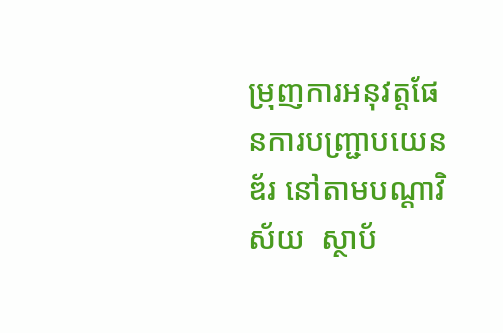ម្រុញការអនុវត្តផែនការបញ្ជ្រាបយេនឌ័រ នៅតាមបណ្តាវិស័យ  ស្ថាប័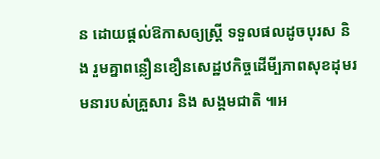ន ដោយផ្តល់ឱកាសឲ្យស្ត្រី ទទួលផលដូចបុរស និង រួមគ្នាពន្លឿនខឿនសេដ្ឋឋកិច្ចដើមី្បភាពសុខដុមរមនារបស់គ្រួសារ និង សង្គមជាតិ ៕អ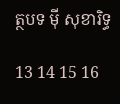ត្ថបទ ម៉ី សុខារិទ្ធ

13 14 15 16